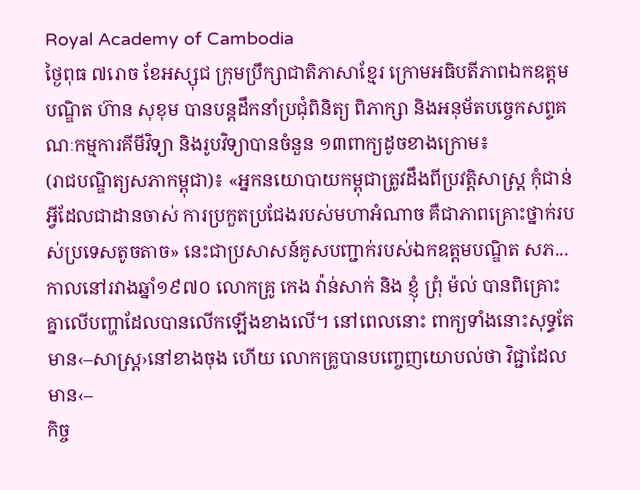Royal Academy of Cambodia
ថ្ងៃពុធ ៧រោច ខែអស្សុជ ក្រុមប្រឹក្សាជាតិភាសាខ្មែរ ក្រោមអធិបតីភាពឯកឧត្តមបណ្ឌិត ហ៊ាន សុខុម បានបន្តដឹកនាំប្រជុំពិនិត្យ ពិភាក្សា និងអនុម័តបច្ចេកសព្ទគណៈកម្មការគីមីវិទ្យា និងរូបវិទ្យាបានចំនួន ១៣ពាក្យដូចខាងក្រោម៖
(រាជបណ្ឌិត្យសភាកម្ពុជា)៖ «អ្នកនយោបាយកម្ពុជាត្រូវដឹងពីប្រវត្តិសាស្ត្រ កុំជាន់អ្វីដែលជាដានចាស់ ការប្រកួតប្រជែងរបស់មហាអំណាច គឺជាភាពគ្រោះថ្នាក់របស់ប្រទេសតូចតាច» នេះជាប្រសាសន៍គូសបញ្ជាក់របស់ឯកឧត្ដមបណ្ឌិត សភ...
កាលនៅរវាងឆ្នាំ១៩៧០ លោកគ្រូ កេង វ៉ាន់សាក់ និង ខ្ញុំ ព្រុំ ម៉ល់ បានពិគ្រោះគ្នាលើបញ្ហាដែលបានលើកឡើងខាងលើ។ នៅពេលនោះ ពាក្យទាំងនោះសុទ្ធតែមាន‹–សាស្ត្រ›នៅខាងចុង ហើយ លោកគ្រូបានបញ្ចេញយោបល់ថា វិជ្ជាដែលមាន‹–
កិច្ច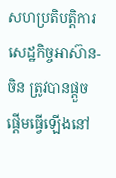សហប្រតិបត្តិការសេដ្ឋកិច្ចអាស៊ាន-ចិន ត្រូវបានផ្តួចផ្តើមធ្វើឡើងនៅ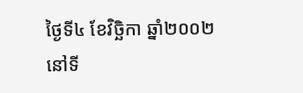ថ្ងៃទី៤ ខែវិច្ឆិកា ឆ្នាំ២០០២ នៅទី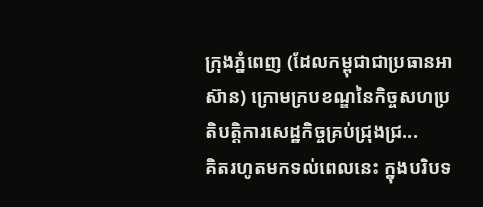ក្រុងភ្នំពេញ (ដែលកម្ពុជាជាប្រធានអាស៊ាន) ក្រោមក្របខណ្ឌនៃកិច្ចសហប្រតិបត្តិការសេដ្ឋកិច្ចគ្រប់ជ្រុងជ្រ...
គិតរហូតមកទល់ពេលនេះ ក្នុងបរិបទ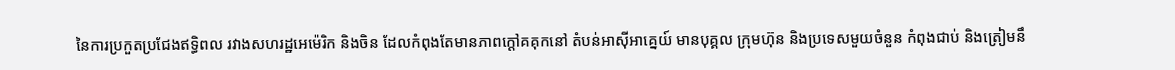នៃការប្រកួតប្រជែងឥទ្ធិពល រវាងសហរដ្ឋអេម៉េរិក និងចិន ដែលកំពុងតែមានភាពក្តៅគគុកនៅ តំបន់អាស៊ីអាគ្នេយ៍ មានបុគ្គល ក្រុមហ៊ុន និងប្រទេសមួយចំនួន កំពុងជាប់ និងត្រៀមនឹ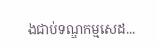ងជាប់ទណ្ឌកម្មសេដ...